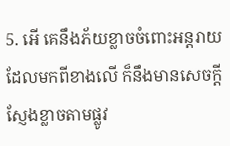5. អើ គេនឹងភ័យខ្លាចចំពោះអន្តរាយដែលមកពីខាងលើ ក៏នឹងមានសេចក្ដីស្ញែងខ្លាចតាមផ្លូវ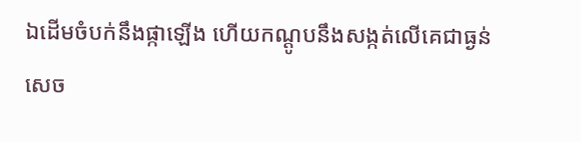ឯដើមចំបក់នឹងផ្កាឡើង ហើយកណ្តូបនឹងសង្កត់លើគេជាធ្ងន់ សេច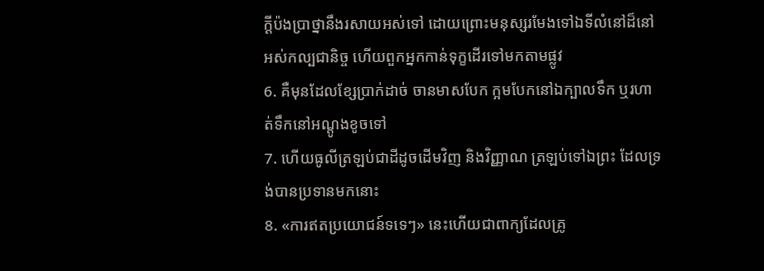ក្ដីប៉ងប្រាថ្នានឹងរសាយអស់ទៅ ដោយព្រោះមនុស្សរមែងទៅឯទីលំនៅដ៏នៅអស់កល្បជានិច្ច ហើយពួកអ្នកកាន់ទុក្ខដើរទៅមកតាមផ្លូវ
6. គឺមុនដែលខ្សែប្រាក់ដាច់ ចានមាសបែក ក្អមបែកនៅឯក្បាលទឹក ឬរហាត់ទឹកនៅអណ្តូងខូចទៅ
7. ហើយធូលីត្រឡប់ជាដីដូចដើមវិញ និងវិញ្ញាណ ត្រឡប់ទៅឯព្រះ ដែលទ្រង់បានប្រទានមកនោះ
8. «ការឥតប្រយោជន៍ទទេៗ» នេះហើយជាពាក្យដែលគ្រូ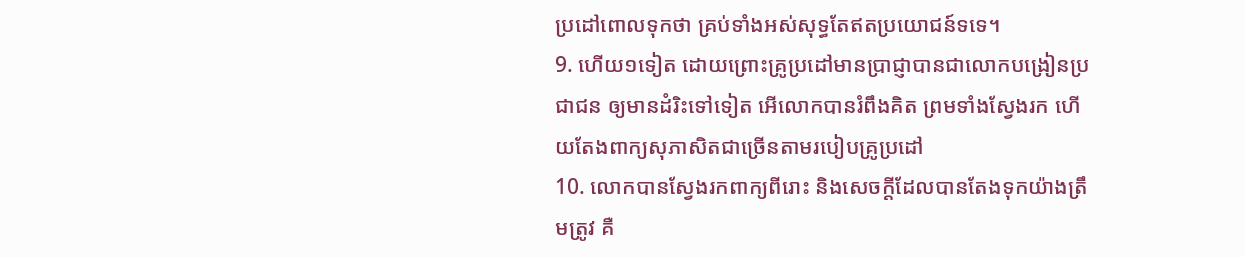ប្រដៅពោលទុកថា គ្រប់ទាំងអស់សុទ្ធតែឥតប្រយោជន៍ទទេ។
9. ហើយ១ទៀត ដោយព្រោះគ្រូប្រដៅមានប្រាជ្ញាបានជាលោកបង្រៀនប្រជាជន ឲ្យមានដំរិះទៅទៀត អើលោកបានរំពឹងគិត ព្រមទាំងស្វែងរក ហើយតែងពាក្យសុភាសិតជាច្រើនតាមរបៀបគ្រូប្រដៅ
10. លោកបានស្វែងរកពាក្យពីរោះ និងសេចក្ដីដែលបានតែងទុកយ៉ាងត្រឹមត្រូវ គឺ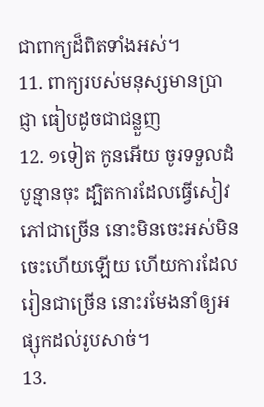ជាពាក្យដ៏ពិតទាំងអស់។
11. ពាក្យរបស់មនុស្សមានប្រាជ្ញា ធៀបដូចជាជន្លួញ
12. ១ទៀត កូនអើយ ចូរទទួលដំបូន្មានចុះ ដ្បិតការដែលធ្វើសៀវភៅជាច្រើន នោះមិនចេះអស់មិនចេះហើយឡើយ ហើយការដែលរៀនជាច្រើន នោះរមែងនាំឲ្យអផ្សុកដល់រូបសាច់។
13.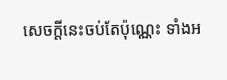សេចក្ដីនេះចប់តែប៉ុណ្ណេះ ទាំងអ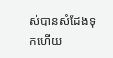ស់បានសំដែងទុកហើយ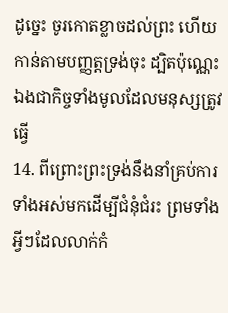ដូច្នេះ ចូរកោតខ្លាចដល់ព្រះ ហើយកាន់តាមបញ្ញត្តទ្រង់ចុះ ដ្បិតប៉ុណ្ណេះឯងជាកិច្ចទាំងមូលដែលមនុស្សត្រូវធ្វើ
14. ពីព្រោះព្រះទ្រង់នឹងនាំគ្រប់ការទាំងអស់មកដើម្បីជំនុំជំរះ ព្រមទាំងអ្វីៗដែលលាក់កំ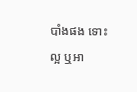បាំងផង ទោះល្អ ឬអា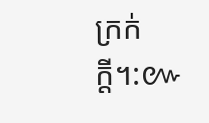ក្រក់ក្តី។:៚